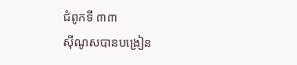ជំពូកទី ៣៣
ស៊ីណូសបានបង្រៀន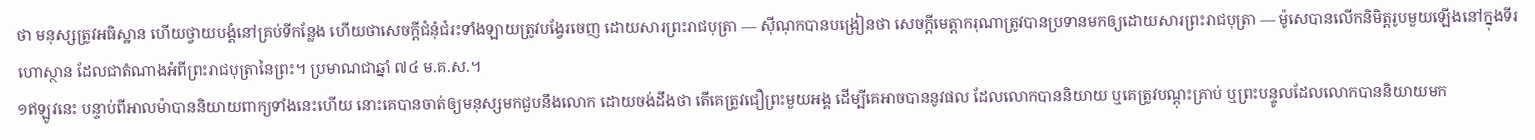ថា មនុស្សត្រូវអធិស្ឋាន ហើយថ្វាយបង្គំនៅគ្រប់ទីកន្លែង ហើយថាសេចក្ដីជំនុំជំរះទាំងឡាយត្រូវបង្វែរចេញ ដោយសារព្រះរាជបុត្រា — ស៊ីណុកបានបង្រៀនថា សេចក្ដីមេត្តាករុណាត្រូវបានប្រទានមកឲ្យដោយសារព្រះរាជបុត្រា — ម៉ូសេបានលើកនិមិត្តរូបមួយឡើងនៅក្នុងទីរហោស្ថាន ដែលជាតំណាងអំពីព្រះរាជបុត្រានៃព្រះ។ ប្រមាណជាឆ្នាំ ៧៤ ម.គ.ស.។
១ឥឡូវនេះ បន្ទាប់ពីអាលម៉ាបាននិយាយពាក្យទាំងនេះហើយ នោះគេបានចាត់ឲ្យមនុស្សមកជួបនឹងលោក ដោយចង់ដឹងថា តើគេត្រូវជឿព្រះមួយអង្គ ដើម្បីគេអាចបាននូវផល ដែលលោកបាននិយាយ ឬគេត្រូវបណ្ដុះគ្រាប់ ឬព្រះបន្ទូលដែលលោកបាននិយាយមក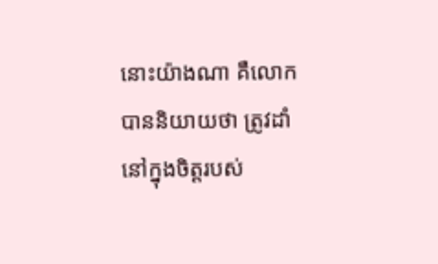នោះយ៉ាងណា គឺលោកបាននិយាយថា ត្រូវដាំនៅក្នុងចិត្តរបស់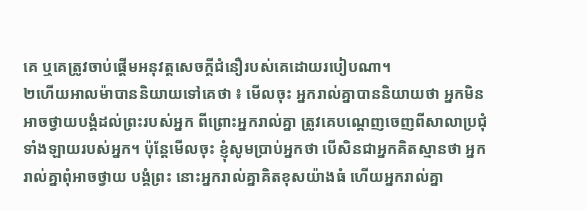គេ ឬគេត្រូវចាប់ផ្ដើមអនុវត្តសេចក្ដីជំនឿរបស់គេដោយរបៀបណា។
២ហើយអាលម៉ាបាននិយាយទៅគេថា ៖ មើលចុះ អ្នករាល់គ្នាបាននិយាយថា អ្នកមិនអាចថ្វាយបង្គំដល់ព្រះរបស់អ្នក ពីព្រោះអ្នករាល់គ្នា ត្រូវគេបណ្ដេញចេញពីសាលាប្រជុំទាំងឡាយរបស់អ្នក។ ប៉ុន្តែមើលចុះ ខ្ញុំសូមប្រាប់អ្នកថា បើសិនជាអ្នកគិតស្មានថា អ្នករាល់គ្នាពុំអាចថ្វាយ បង្គំព្រះ នោះអ្នករាល់គ្នាគិតខុសយ៉ាងធំ ហើយអ្នករាល់គ្នា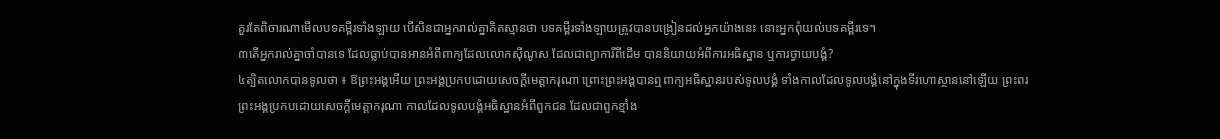គួរតែពិចារណាមើលបទគម្ពីរទាំងឡាយ បើសិនជាអ្នករាល់គ្នាគិតស្មានថា បទគម្ពីរទាំងឡាយត្រូវបានបង្រៀនដល់អ្នកយ៉ាងនេះ នោះអ្នកពុំយល់បទគម្ពីរទេ។
៣តើអ្នករាល់គ្នាចាំបានទេ ដែលធ្លាប់បានអានអំពីពាក្យដែលលោកស៊ីណូស ដែលជាព្យាការីពីដើម បាននិយាយអំពីការអធិស្ឋាន ឬការថ្វាយបង្គំ?
៤ត្បិតលោកបានទូលថា ៖ ឱព្រះអង្គអើយ ព្រះអង្គប្រកបដោយសេចក្ដីមេត្តាករុណា ព្រោះព្រះអង្គបានឮពាក្យអធិស្ឋានរបស់ទូលបង្គំ ទាំងកាលដែលទូលបង្គំនៅក្នុងទីរហោស្ថាននៅឡើយ ព្រះពរ ព្រះអង្គប្រកបដោយសេចក្ដីមេត្តាករុណា កាលដែលទូលបង្គំអធិស្ឋានអំពីពួកជន ដែលជាពួកខ្មាំង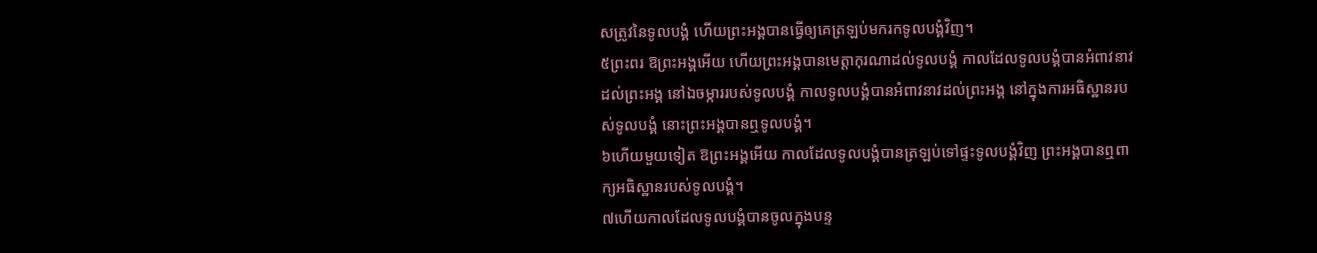សត្រូវនៃទូលបង្គំ ហើយព្រះអង្គបានធ្វើឲ្យគេត្រឡប់មករកទូលបង្គំវិញ។
៥ព្រះពរ ឱព្រះអង្គអើយ ហើយព្រះអង្គបានមេត្តាកុរណាដល់ទូលបង្គំ កាលដែលទូលបង្គំបានអំពាវនាវដល់ព្រះអង្គ នៅឯចម្ការរបស់ទូលបង្គំ កាលទូលបង្គំបានអំពាវនាវដល់ព្រះអង្គ នៅក្នុងការអធិស្ឋានរបស់ទូលបង្គំ នោះព្រះអង្គបានឮទូលបង្គំ។
៦ហើយមួយទៀត ឱព្រះអង្គអើយ កាលដែលទូលបង្គំបានត្រឡប់ទៅផ្ទះទូលបង្គំវិញ ព្រះអង្គបានឮពាក្យអធិស្ឋានរបស់ទូលបង្គំ។
៧ហើយកាលដែលទូលបង្គំបានចូលក្នុងបន្ទ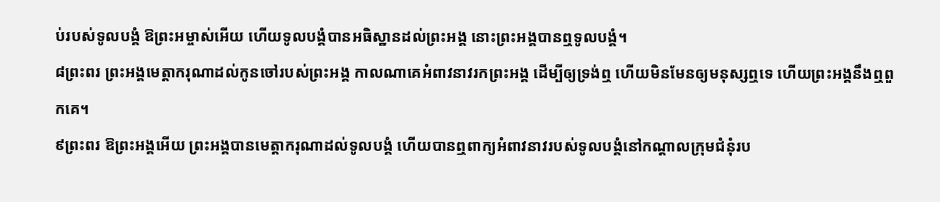ប់របស់ទូលបង្គំ ឱព្រះអម្ចាស់អើយ ហើយទូលបង្គំបានអធិស្ឋានដល់ព្រះអង្គ នោះព្រះអង្គបានឮទូលបង្គំ។
៨ព្រះពរ ព្រះអង្គមេត្តាករុណាដល់កូនចៅរបស់ព្រះអង្គ កាលណាគេអំពាវនាវរកព្រះអង្គ ដើម្បីឲ្យទ្រង់ឮ ហើយមិនមែនឲ្យមនុស្សឮទេ ហើយព្រះអង្គនឹងឮពួកគេ។
៩ព្រះពរ ឱព្រះអង្គអើយ ព្រះអង្គបានមេត្តាករុណាដល់ទូលបង្គំ ហើយបានឮពាក្យអំពាវនាវរបស់ទូលបង្គំនៅកណ្ដាលក្រុមជំនុំរប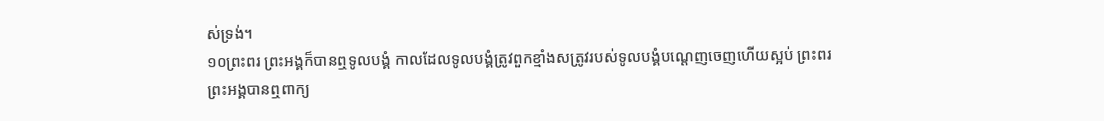ស់ទ្រង់។
១០ព្រះពរ ព្រះអង្គក៏បានឮទូលបង្គំ កាលដែលទូលបង្គំត្រូវពួកខ្មាំងសត្រូវរបស់ទូលបង្គំបណ្ដេញចេញហើយស្អប់ ព្រះពរ ព្រះអង្គបានឮពាក្យ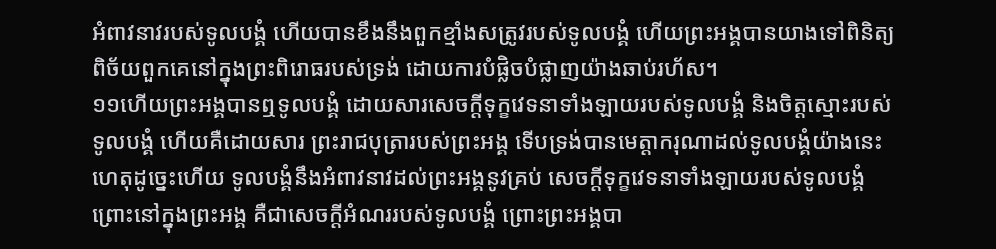អំពាវនាវរបស់ទូលបង្គំ ហើយបានខឹងនឹងពួកខ្មាំងសត្រូវរបស់ទូលបង្គំ ហើយព្រះអង្គបានយាងទៅពិនិត្យពិច័យពួកគេនៅក្នុងព្រះពិរោធរបស់ទ្រង់ ដោយការបំផ្លិចបំផ្លាញយ៉ាងឆាប់រហ័ស។
១១ហើយព្រះអង្គបានឮទូលបង្គំ ដោយសារសេចក្ដីទុក្ខវេទនាទាំងឡាយរបស់ទូលបង្គំ និងចិត្តស្មោះរបស់ទូលបង្គំ ហើយគឺដោយសារ ព្រះរាជបុត្រារបស់ព្រះអង្គ ទើបទ្រង់បានមេត្តាករុណាដល់ទូលបង្គំយ៉ាងនេះ ហេតុដូច្នេះហើយ ទូលបង្គំនឹងអំពាវនាវដល់ព្រះអង្គនូវគ្រប់ សេចក្ដីទុក្ខវេទនាទាំងឡាយរបស់ទូលបង្គំ ព្រោះនៅក្នុងព្រះអង្គ គឺជាសេចក្ដីអំណររបស់ទូលបង្គំ ព្រោះព្រះអង្គបា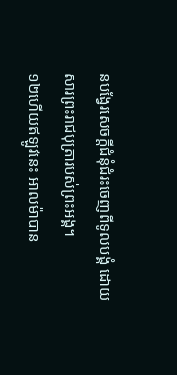នបង្វែរសេចក្ដីជំនុំជំរះចេញពីទូលបង្គំ ដោយសារព្រះរាជបុត្រារបស់ព្រះអង្គ។
១២ហើយឥឡូវនេះ អាលម៉ាបាន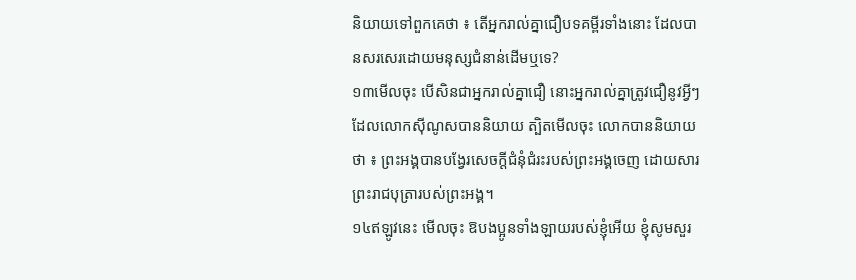និយាយទៅពួកគេថា ៖ តើអ្នករាល់គ្នាជឿបទគម្ពីរទាំងនោះ ដែលបានសរសេរដោយមនុស្សជំនាន់ដើមឬទេ?
១៣មើលចុះ បើសិនជាអ្នករាល់គ្នាជឿ នោះអ្នករាល់គ្នាត្រូវជឿនូវអ្វីៗដែលលោកស៊ីណូសបាននិយាយ ត្បិតមើលចុះ លោកបាននិយាយថា ៖ ព្រះអង្គបានបង្វែរសេចក្ដីជំនុំជំរះរបស់ព្រះអង្គចេញ ដោយសារព្រះរាជបុត្រារបស់ព្រះអង្គ។
១៤ឥឡូវនេះ មើលចុះ ឱបងប្អូនទាំងឡាយរបស់ខ្ញុំអើយ ខ្ញុំសូមសួរ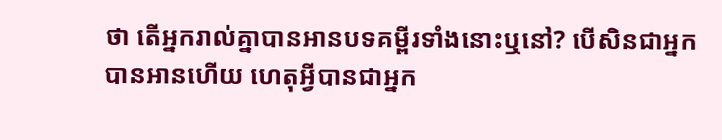ថា តើអ្នករាល់គ្នាបានអានបទគម្ពីរទាំងនោះឬនៅ? បើសិនជាអ្នកបានអានហើយ ហេតុអ្វីបានជាអ្នក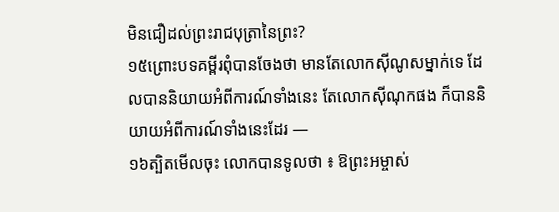មិនជឿដល់ព្រះរាជបុត្រានៃព្រះ?
១៥ព្រោះបទគម្ពីរពុំបានចែងថា មានតែលោកស៊ីណូសម្នាក់ទេ ដែលបាននិយាយអំពីការណ៍ទាំងនេះ តែលោកស៊ីណុកផង ក៏បាននិយាយអំពីការណ៍ទាំងនេះដែរ —
១៦ត្បិតមើលចុះ លោកបានទូលថា ៖ ឱព្រះអម្ចាស់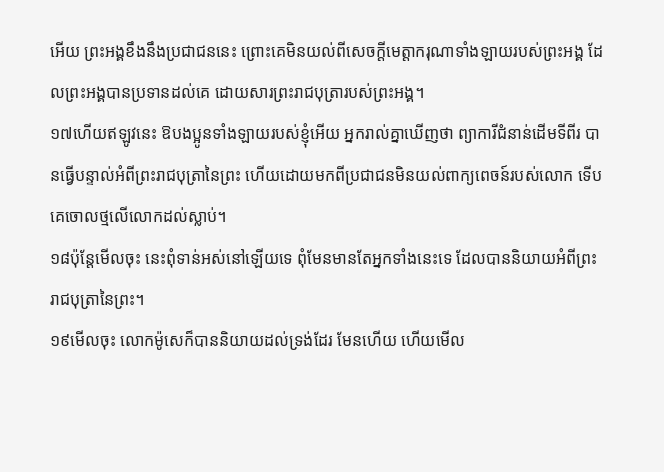អើយ ព្រះអង្គខឹងនឹងប្រជាជននេះ ព្រោះគេមិនយល់ពីសេចក្ដីមេត្តាករុណាទាំងឡាយរបស់ព្រះអង្គ ដែលព្រះអង្គបានប្រទានដល់គេ ដោយសារព្រះរាជបុត្រារបស់ព្រះអង្គ។
១៧ហើយឥឡូវនេះ ឱបងប្អូនទាំងឡាយរបស់ខ្ញុំអើយ អ្នករាល់គ្នាឃើញថា ព្យាការីជំនាន់ដើមទីពីរ បានធ្វើបន្ទាល់អំពីព្រះរាជបុត្រានៃព្រះ ហើយដោយមកពីប្រជាជនមិនយល់ពាក្យពេចន៍របស់លោក ទើបគេចោលថ្មលើលោកដល់ស្លាប់។
១៨ប៉ុន្តែមើលចុះ នេះពុំទាន់អស់នៅឡើយទេ ពុំមែនមានតែអ្នកទាំងនេះទេ ដែលបាននិយាយអំពីព្រះរាជបុត្រានៃព្រះ។
១៩មើលចុះ លោកម៉ូសេក៏បាននិយាយដល់ទ្រង់ដែរ មែនហើយ ហើយមើល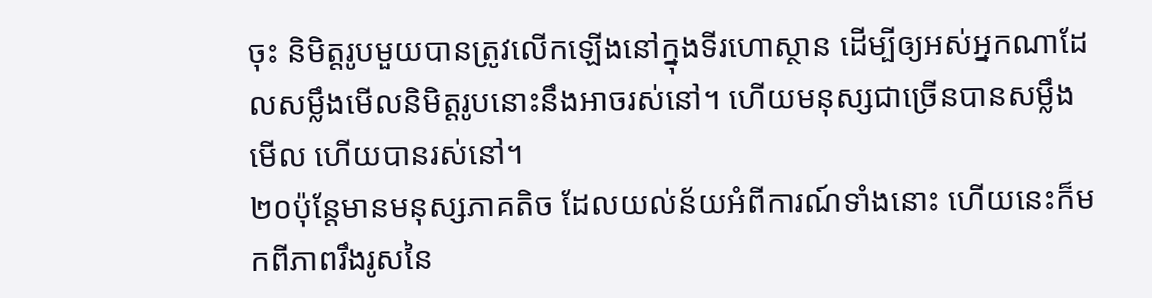ចុះ និមិត្តរូបមួយបានត្រូវលើកឡើងនៅក្នុងទីរហោស្ថាន ដើម្បីឲ្យអស់អ្នកណាដែលសម្លឹងមើលនិមិត្តរូបនោះនឹងអាចរស់នៅ។ ហើយមនុស្សជាច្រើនបានសម្លឹងមើល ហើយបានរស់នៅ។
២០ប៉ុន្តែមានមនុស្សភាគតិច ដែលយល់ន័យអំពីការណ៍ទាំងនោះ ហើយនេះក៏មកពីភាពរឹងរូសនៃ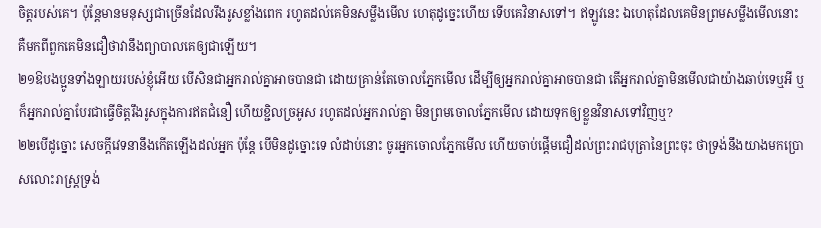ចិត្តរបស់គេ។ ប៉ុន្តែមានមនុស្សជាច្រើនដែលរឹងរូសខ្លាំងពេក រហូតដល់គេមិនសម្លឹងមើល ហេតុដូច្នេះហើយ ទើបគេវិនាសទៅ។ ឥឡូវនេះ ឯហេតុដែលគេមិនព្រមសម្លឹងមើលនោះ គឺមកពីពួកគេមិនជឿថាវានឹងព្យាបាលគេឲ្យជាឡើយ។
២១ឱបងប្អូនទាំងឡាយរបស់ខ្ញុំអើយ បើសិនជាអ្នករាល់គ្នាអាចបានជា ដោយគ្រាន់តែចោលភ្នែកមើល ដើម្បីឲ្យអ្នករាល់គ្នាអាចបានជា តើអ្នករាល់គ្នាមិនមើលជាយ៉ាងឆាប់ទេឬអី ឬក៏អ្នករាល់គ្នាបែរជាធ្វើចិត្តរឹងរូសក្នុងការឥតជំនឿ ហើយខ្ជិលច្រអូស រហូតដល់អ្នករាល់គ្នា មិនព្រមចោលភ្នែកមើល ដោយទុកឲ្យខ្លួនវិនាសទៅវិញឬ?
២២បើដូច្នោះ សេចក្ដីវេទនានឹងកើតឡើងដល់អ្នក ប៉ុន្តែ បើមិនដូច្នោះទេ លំដាប់នោះ ចូរអ្នកចោលភ្នែកមើល ហើយចាប់ផ្ដើមជឿដល់ព្រះរាជបុត្រានៃព្រះចុះ ថាទ្រង់នឹងយាងមកប្រោសលោះរាស្ត្រទ្រង់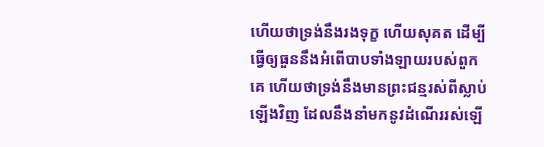ហើយថាទ្រង់នឹងរងទុក្ខ ហើយសុគត ដើម្បីធ្វើឲ្យធួននឹងអំពើបាបទាំងឡាយរបស់ពួកគេ ហើយថាទ្រង់នឹងមានព្រះជន្មរស់ពីស្លាប់ឡើងវិញ ដែលនឹងនាំមកនូវដំណើររស់ឡើ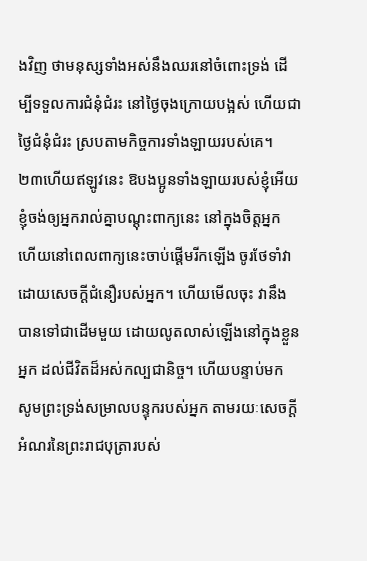ងវិញ ថាមនុស្សទាំងអស់នឹងឈរនៅចំពោះទ្រង់ ដើម្បីទទួលការជំនុំជំរះ នៅថ្ងៃចុងក្រោយបង្អស់ ហើយជាថ្ងៃជំនុំជំរះ ស្របតាមកិច្ចការទាំងឡាយរបស់គេ។
២៣ហើយឥឡូវនេះ ឱបងប្អូនទាំងឡាយរបស់ខ្ញុំអើយ ខ្ញុំចង់ឲ្យអ្នករាល់គ្នាបណ្ដុះពាក្យនេះ នៅក្នុងចិត្តអ្នក ហើយនៅពេលពាក្យនេះចាប់ផ្ដើមរីកឡើង ចូរថែទាំវាដោយសេចក្ដីជំនឿរបស់អ្នក។ ហើយមើលចុះ វានឹងបានទៅជាដើមមួយ ដោយលូតលាស់ឡើងនៅក្នុងខ្លួនអ្នក ដល់ជីវិតដ៏អស់កល្បជានិច្ច។ ហើយបន្ទាប់មក សូមព្រះទ្រង់សម្រាលបន្ទុករបស់អ្នក តាមរយៈសេចក្ដីអំណរនៃព្រះរាជបុត្រារបស់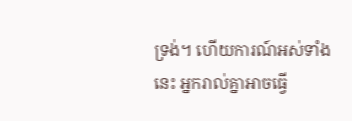ទ្រង់។ ហើយការណ៍អស់ទាំងនេះ អ្នករាល់គ្នាអាចធ្វើ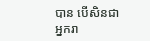បាន បើសិនជាអ្នករា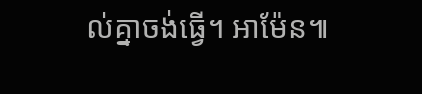ល់គ្នាចង់ធ្វើ។ អាម៉ែន៕